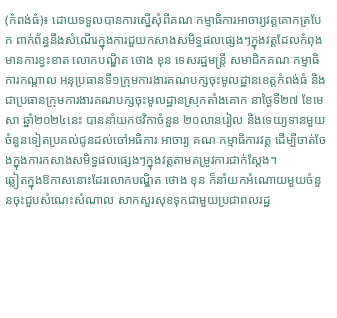(កំពង់ធំ)៖ ដោយទទួលបានការស្នើសុំពីគណៈកម្មាធិការអាចារ្យវត្តគោកត្របែក ពាក់ព័ន្ធនឹងសំណើរក្នុងការជួយកសាងសមិទ្ធផលផ្សេងៗក្នុងវត្តដែលកំពុងមានការខ្វះខាត លោកបណ្ឌិត ថោង ខុន ទេសរដ្ឋមន្រ្តី សមាជិកគណៈកម្មាធិការកណ្តាល អនុប្រធានទី១ក្រុមការងារគណបក្សចុះមូលដ្ឋានខេត្តកំពង់ធំ និងជាប្រធានក្រុមការងារគណបក្សចុះមូលដ្ឋានស្រុកតាំងគោក នាថ្ងៃទី២៧ ខែមេសា ឆ្នាំ២០២៤នេះ បាននាំយកថវិកាចំនួន ២០លានរៀល និងទេយ្យទានមួយចំនួនទៀតប្រគល់ជូនដល់ចៅអធិការ អាចារ្យ គណៈកម្មាធិការវត្ត ដើម្បីចាត់ចែងក្នុងការកសាងសមិទ្ធផលផ្សេងៗក្នុងវត្តតាមតម្រូវការជាក់ស្តែង។
ឆ្លៀតក្នុងឱកាសនោះដែរលោកបណ្ឌិត ថោង ខុន ក៏នាំយកអំណោយមួយចំនួនចុះជួបសំណេះសំណាល សាកសួរសុខទុកជាមួយប្រជាពលរដ្ឋ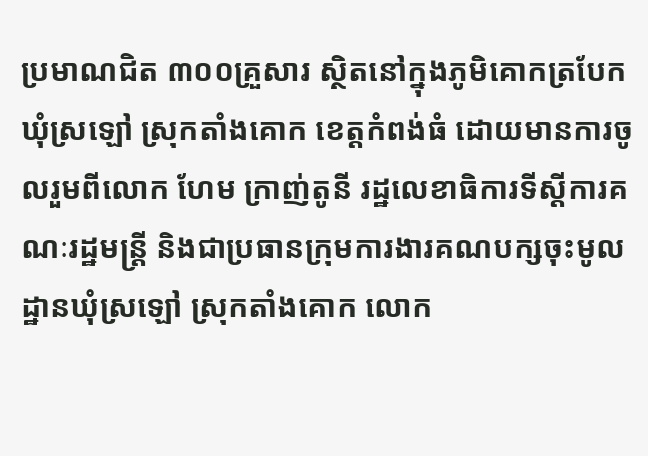ប្រមាណជិត ៣០០គ្រួសារ ស្ថិតនៅក្នុងភូមិគោកត្របែក ឃុំស្រឡៅ ស្រុកតាំងគោក ខេត្តកំពង់ធំ ដោយមានការចូលរួមពីលោក ហែម ក្រាញ់តូនី រដ្ឋលេខាធិការទីស្តីការគណៈរដ្ឋមន្រ្តី និងជាប្រធានក្រុមការងារគណបក្សចុះមូលដ្ឋានឃុំស្រឡៅ ស្រុកតាំងគោក លោក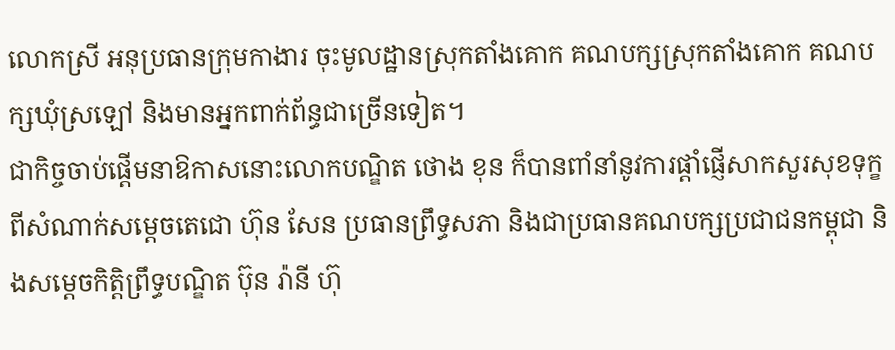លោកស្រី អនុប្រធានក្រុមកាងារ ចុះមូលដ្ឋានស្រុកតាំងគោក គណបក្សស្រុកតាំងគោក គណបក្សឃុំស្រឡៅ និងមានអ្នកពាក់ព័ន្ធជាច្រើនទៀត។
ជាកិច្ចចាប់ផ្តើមនាឱកាសនោះលោកបណ្ឌិត ថោង ខុន ក៏បានពាំនាំនូវការផ្តាំផ្ញើសាកសួរសុខទុក្ខពីសំណាក់សម្តេចតេជោ ហ៊ុន សែន ប្រធានព្រឹទ្ធសភា និងជាប្រធានគណបក្សប្រជាជនកម្ពុជា និងសម្តេចកិត្តិព្រឹទ្ធបណ្ឌិត ប៊ុន រ៉ានី ហ៊ុ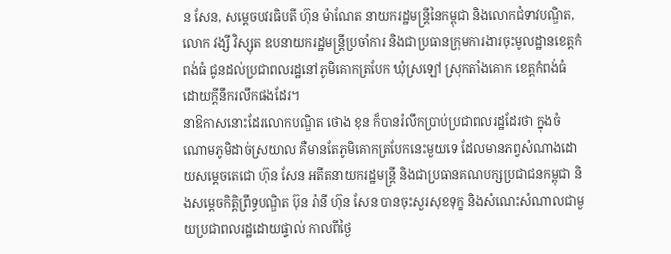ន សែន, សម្តេចបវរធិបតី ហ៊ុន ម៉ាណែត នាយករដ្ឋមន្រ្តីនៃកម្ពុជា និងលោកជំទាវបណ្ឌិត, លោក វង្សី វិស្សុត ឧបនាយករដ្ឋមន្រ្តីប្រចាំការ និងជាប្រធានក្រុមការងារចុះមូលដ្ឋានខេត្តកំពង់ធំ ជូនដល់ប្រជាពលរដ្ឋនៅភូមិគោកត្របែក ឃុំស្រឡៅ ស្រុកតាំងគោក ខេត្តកំពង់ធំ ដោយក្តីនឹករលឹកផងដែរ។
នាឱកាសនោះដែរលោកបណ្ឌិត ថោង ខុន ក៏បានរំលឹកប្រាប់ប្រជាពលរដ្ឋដែរថា ក្នុងចំណោមភូមិដាច់ស្រយាល គឺមានតែភូមិគោកត្របែកនេះមួយទេ ដែលមានភព្វសំណាងដោយសម្តេចតេជោ ហ៊ុន សែន អតីតនាយករដ្ឋមន្ត្រី និងជាប្រធានគណបក្សប្រជាជនកម្ពុជា និងសម្តេចកិត្តិព្រឹទ្ធបណ្ឌិត ប៊ុន រ៉ានី ហ៊ុន សែន បានចុះសួរសុខទុក្ខ និងសំណេះសំណាលជាមួយប្រជាពលរដ្ឋដោយផ្ទាល់ កាលពីថ្ងៃ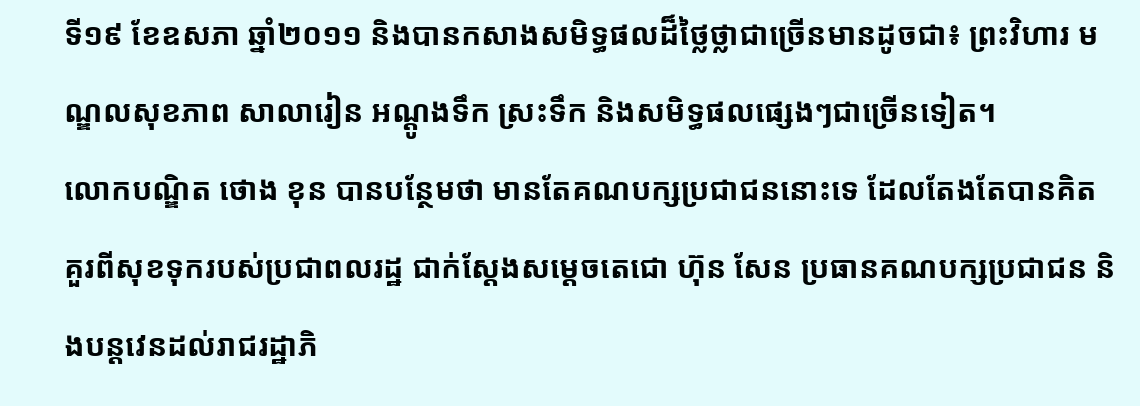ទី១៩ ខែឧសភា ឆ្នាំ២០១១ និងបានកសាងសមិទ្ធផលដ៏ថ្លៃថ្លាជាច្រើនមានដូចជា៖ ព្រះវិហារ មណ្ឌលសុខភាព សាលារៀន អណ្តូងទឹក ស្រះទឹក និងសមិទ្ធផលផ្សេងៗជាច្រើនទៀត។
លោកបណ្ឌិត ថោង ខុន បានបន្ថែមថា មានតែគណបក្សប្រជាជននោះទេ ដែលតែងតែបានគិតគួរពីសុខទុករបស់ប្រជាពលរដ្ឋ ជាក់ស្តែងសម្តេចតេជោ ហ៊ុន សែន ប្រធានគណបក្សប្រជាជន និងបន្តវេនដល់រាជរដ្ឋាភិ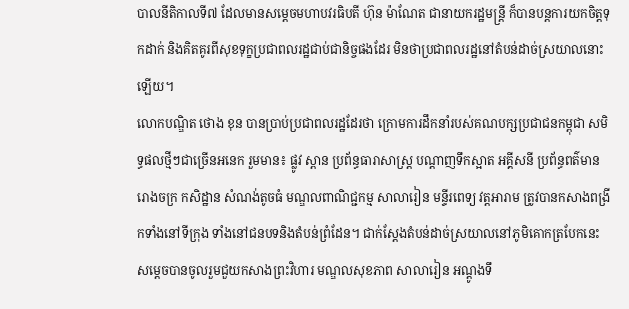បាលនីតិកាលទី៧ ដែលមានសម្តេចមហាបវរធិបតី ហ៊ុន ម៉ាណែត ជានាយករដ្ឋមន្ត្រី ក៏បានបន្តការយកចិត្តទុកដាក់ និងគិតគូរពីសុខទុក្ខប្រជាពលរដ្ឋជាប់ជានិច្ចផងដែរ មិនថាប្រជាពលរដ្ឋនៅតំបន់ដាច់ស្រយាលនោះឡើយ។
លោកបណ្ឌិត ថោង ខុន បានប្រាប់ប្រជាពលរដ្ឋដែរថា ក្រោមការដឹកនាំរបស់គណបក្សប្រជាជនកម្ពុជា សមិទ្ធផលថ្មីៗជាច្រើនអនេក រួមមាន៖ ផ្លូវ ស្ពាន ប្រព័ន្ធធារាសាស្រ្ត បណ្តាញទឹកស្អាត អគ្គីសនី ប្រព័ន្ធពត៌មាន រោងចក្រ កសិដ្ឋាន សំណង់តូចធំ មណ្ឌលពាណិជ្ជកម្ម សាលារៀន មន្ទីរពេទ្យ វត្តអារាម ត្រូវបានកសាងពង្រីកទាំងនៅទីក្រុង ទាំងនៅជនបទនិងតំបន់ព្រំដែន។ ជាក់ស្តែងតំបន់ដាច់ស្រយាលនៅភូមិគោកត្របែកនេះ សម្តេចបានចូលរួមជួយកសាងព្រះវិហារ មណ្ឌលសុខភាព សាលារៀន អណ្តូងទឹ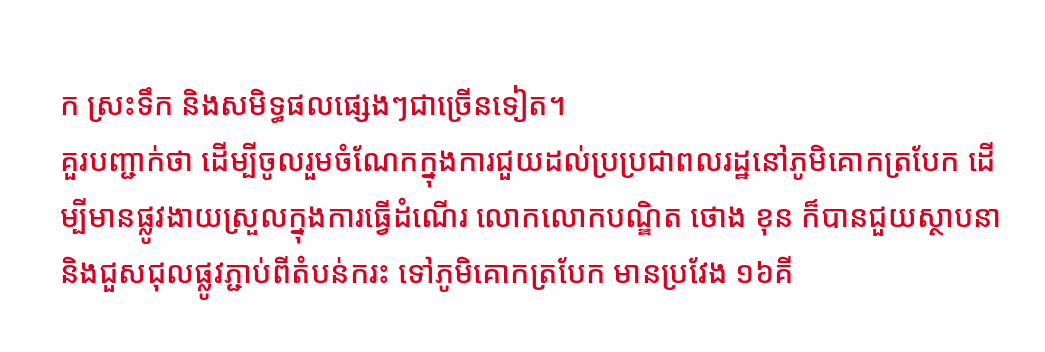ក ស្រះទឹក និងសមិទ្ធផលផ្សេងៗជាច្រើនទៀត។
គួរបញ្ជាក់ថា ដើម្បីចូលរួមចំណែកក្នុងការជួយដល់ប្រប្រជាពលរដ្ឋនៅភូមិគោកត្របែក ដើម្បីមានផ្លូវងាយស្រួលក្នុងការធ្វើដំណើរ លោកលោកបណ្ឌិត ថោង ខុន ក៏បានជួយស្ថាបនា និងជួសជុលផ្លូវភ្ជាប់ពីតំបន់ករះ ទៅភូមិគោកត្របែក មានប្រវែង ១៦គី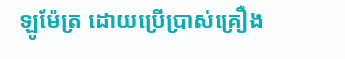ឡូម៉ែត្រ ដោយប្រេីប្រាស់គ្រឿង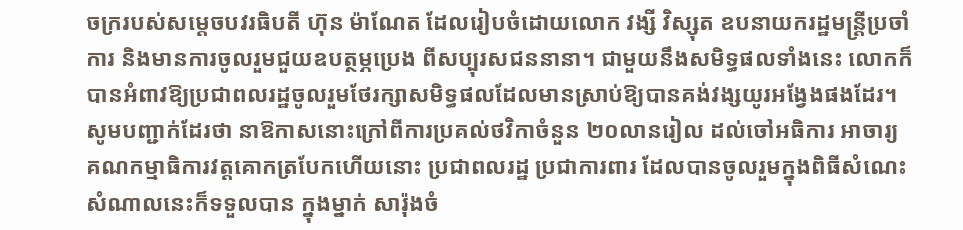ចក្ររបស់សម្តេចបវរធិបតី ហ៊ុន ម៉ាណែត ដែលរៀបចំដោយលោក វង្សី វិស្សុត ឧបនាយករដ្ឋមន្រ្តីប្រចាំការ និងមានការចូលរួមជួយឧបត្ថម្ភប្រេង ពីសប្បុរសជននានា។ ជាមួយនឹងសមិទ្ធផលទាំងនេះ លោកក៏បានអំពាវឱ្យប្រជាពលរដ្ឋចូលរួមថែរក្សាសមិទ្ធផលដែលមានស្រាប់ឱ្យបានគង់វង្សយូរអង្វែងផងដែរ។
សូមបញ្ជាក់ដែរថា នាឱកាសនោះក្រៅពីការប្រគល់ថវិកាចំនួន ២០លានរៀល ដល់ចៅអធិការ អាចារ្យ គណកម្មាធិការវត្តគោកត្របែកហើយនោះ ប្រជាពលរដ្ឋ ប្រជាការពារ ដែលបានចូលរួមក្នុងពិធីសំណេះសំណាលនេះក៏ទទួលបាន ក្នុងម្នាក់ សារ៉ុងចំ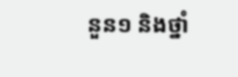នួន១ និងថ្នាំ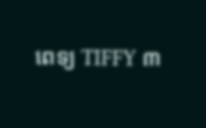ពេទ្យ TIFFY ៣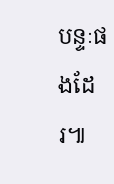បន្ទៈផងដែរ៕